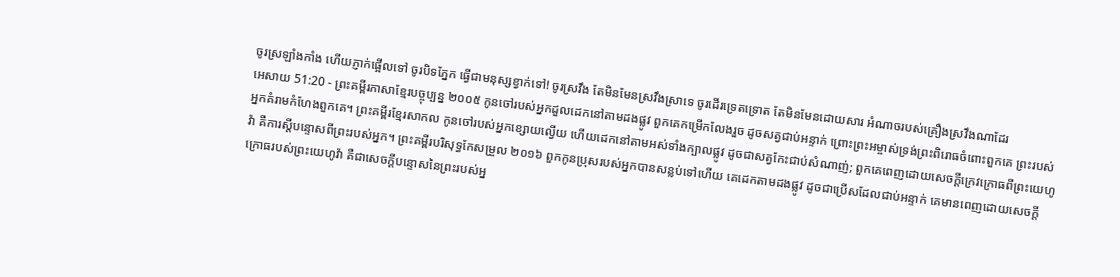ចូរស្រឡាំងកាំង ហើយភ្ញាក់ផ្អើលទៅ ចូរបិទភ្នែក ធ្វើជាមនុស្សខ្វាក់ទៅ! ចូរស្រវឹង តែមិនមែនស្រវឹងស្រាទេ ចូរដើរទ្រេតទ្រោត តែមិនមែនដោយសារ អំណាចរបស់គ្រឿងស្រវឹងណាដែរ
អេសាយ 51:20 - ព្រះគម្ពីរភាសាខ្មែរបច្ចុប្បន្ន ២០០៥ កូនចៅរបស់អ្នកដួលដេកនៅតាមដងផ្លូវ ពួកគេកម្រើកលែងរួច ដូចសត្វជាប់អន្ទាក់ ព្រោះព្រះអម្ចាស់ទ្រង់ព្រះពិរោធចំពោះពួកគេ ព្រះរបស់អ្នកគំរាមកំហែងពួកគេ។ ព្រះគម្ពីរខ្មែរសាកល កូនចៅរបស់អ្នកខ្សោយល្វើយ ហើយដេកនៅតាមអស់ទាំងក្បាលផ្លូវ ដូចជាសត្វកែះជាប់សំណាញ់; ពួកគេពេញដោយសេចក្ដីក្រេវក្រោធពីព្រះយេហូវ៉ា គឺការស្ដីបន្ទោសពីព្រះរបស់អ្នក។ ព្រះគម្ពីរបរិសុទ្ធកែសម្រួល ២០១៦ ពួកកូនប្រុសរបស់អ្នកបានសន្លប់ទៅហើយ គេដេកតាមដងផ្លូវ ដូចជាប្រើសដែលជាប់អន្ទាក់ គេមានពេញដោយសេចក្ដីក្រោធរបស់ព្រះយេហូវ៉ា គឺជាសេចក្ដីបន្ទោសនៃព្រះរបស់អ្ន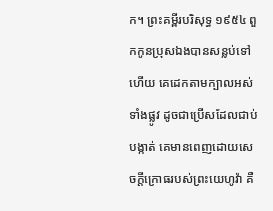ក។ ព្រះគម្ពីរបរិសុទ្ធ ១៩៥៤ ពួកកូនប្រុសឯងបានសន្លប់ទៅហើយ គេដេកតាមក្បាលអស់ទាំងផ្លូវ ដូចជាប្រើសដែលជាប់បង្កាត់ គេមានពេញដោយសេចក្ដីក្រោធរបស់ព្រះយេហូវ៉ា គឺ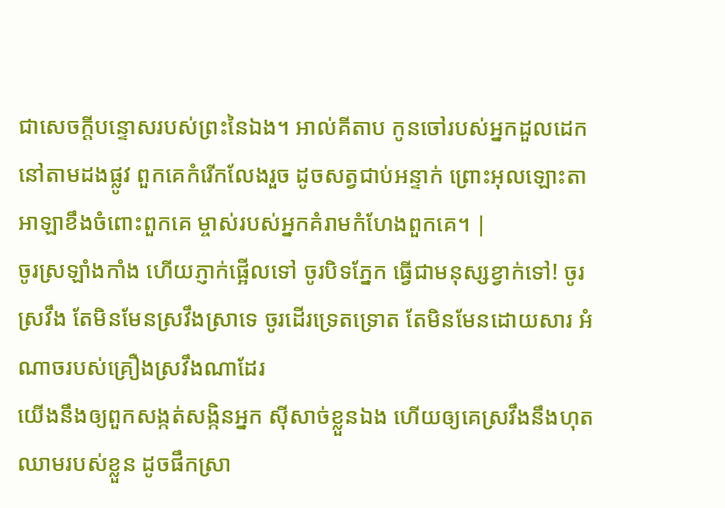ជាសេចក្ដីបន្ទោសរបស់ព្រះនៃឯង។ អាល់គីតាប កូនចៅរបស់អ្នកដួលដេកនៅតាមដងផ្លូវ ពួកគេកំរើកលែងរួច ដូចសត្វជាប់អន្ទាក់ ព្រោះអុលឡោះតាអាឡាខឹងចំពោះពួកគេ ម្ចាស់របស់អ្នកគំរាមកំហែងពួកគេ។ |
ចូរស្រឡាំងកាំង ហើយភ្ញាក់ផ្អើលទៅ ចូរបិទភ្នែក ធ្វើជាមនុស្សខ្វាក់ទៅ! ចូរស្រវឹង តែមិនមែនស្រវឹងស្រាទេ ចូរដើរទ្រេតទ្រោត តែមិនមែនដោយសារ អំណាចរបស់គ្រឿងស្រវឹងណាដែរ
យើងនឹងឲ្យពួកសង្កត់សង្កិនអ្នក ស៊ីសាច់ខ្លួនឯង ហើយឲ្យគេស្រវឹងនឹងហុតឈាមរបស់ខ្លួន ដូចផឹកស្រា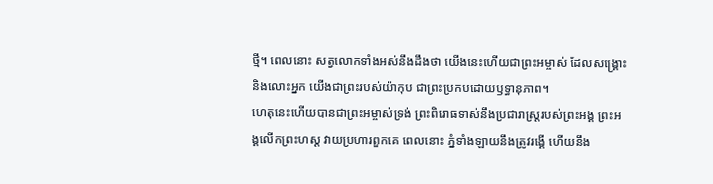ថ្មី។ ពេលនោះ សត្វលោកទាំងអស់នឹងដឹងថា យើងនេះហើយជាព្រះអម្ចាស់ ដែលសង្គ្រោះ និងលោះអ្នក យើងជាព្រះរបស់យ៉ាកុប ជាព្រះប្រកបដោយឫទ្ធានុភាព។
ហេតុនេះហើយបានជាព្រះអម្ចាស់ទ្រង់ ព្រះពិរោធទាស់នឹងប្រជារាស្ត្ររបស់ព្រះអង្គ ព្រះអង្គលើកព្រះហស្ដ វាយប្រហារពួកគេ ពេលនោះ ភ្នំទាំងឡាយនឹងត្រូវរង្គើ ហើយនឹង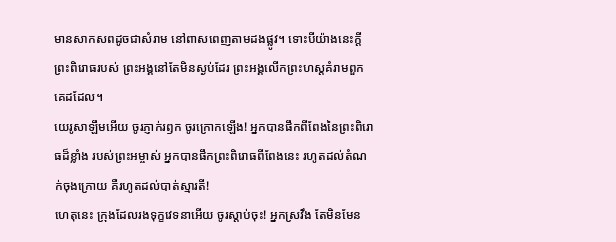មានសាកសពដូចជាសំរាម នៅពាសពេញតាមដងផ្លូវ។ ទោះបីយ៉ាងនេះក្ដី ព្រះពិរោធរបស់ ព្រះអង្គនៅតែមិនស្ងប់ដែរ ព្រះអង្គលើកព្រះហស្ដគំរាមពួកគេដដែល។
យេរូសាឡឹមអើយ ចូរភ្ញាក់រឭក ចូរក្រោកឡើង! អ្នកបានផឹកពីពែងនៃព្រះពិរោធដ៏ខ្លាំង របស់ព្រះអម្ចាស់ អ្នកបានផឹកព្រះពិរោធពីពែងនេះ រហូតដល់តំណក់ចុងក្រោយ គឺរហូតដល់បាត់ស្មារតី!
ហេតុនេះ ក្រុងដែលរងទុក្ខវេទនាអើយ ចូរស្ដាប់ចុះ! អ្នកស្រវឹង តែមិនមែន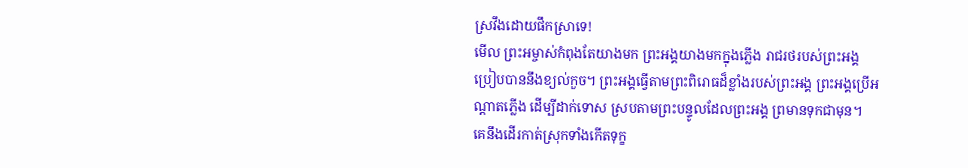ស្រវឹងដោយផឹកស្រាទេ!
មើល ព្រះអម្ចាស់កំពុងតែយាងមក ព្រះអង្គយាងមកក្នុងភ្លើង រាជរថរបស់ព្រះអង្គប្រៀបបាននឹងខ្យល់កួច។ ព្រះអង្គធ្វើតាមព្រះពិរោធដ៏ខ្លាំងរបស់ព្រះអង្គ ព្រះអង្គប្រើអណ្ដាតភ្លើង ដើម្បីដាក់ទោស ស្របតាមព្រះបន្ទូលដែលព្រះអង្គ ព្រមានទុកជាមុន។
គេនឹងដើរកាត់ស្រុកទាំងកើតទុក្ខ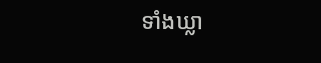ទាំងឃ្លា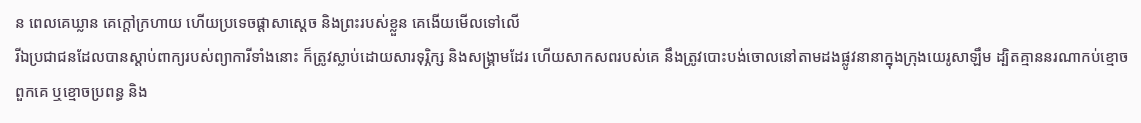ន ពេលគេឃ្លាន គេក្ដៅក្រហាយ ហើយប្រទេចផ្ដាសាស្ដេច និងព្រះរបស់ខ្លួន គេងើយមើលទៅលើ
រីឯប្រជាជនដែលបានស្ដាប់ពាក្យរបស់ព្យាការីទាំងនោះ ក៏ត្រូវស្លាប់ដោយសារទុរ្ភិក្ស និងសង្គ្រាមដែរ ហើយសាកសពរបស់គេ នឹងត្រូវបោះបង់ចោលនៅតាមដងផ្លូវនានាក្នុងក្រុងយេរូសាឡឹម ដ្បិតគ្មាននរណាកប់ខ្មោចពួកគេ ឬខ្មោចប្រពន្ធ និង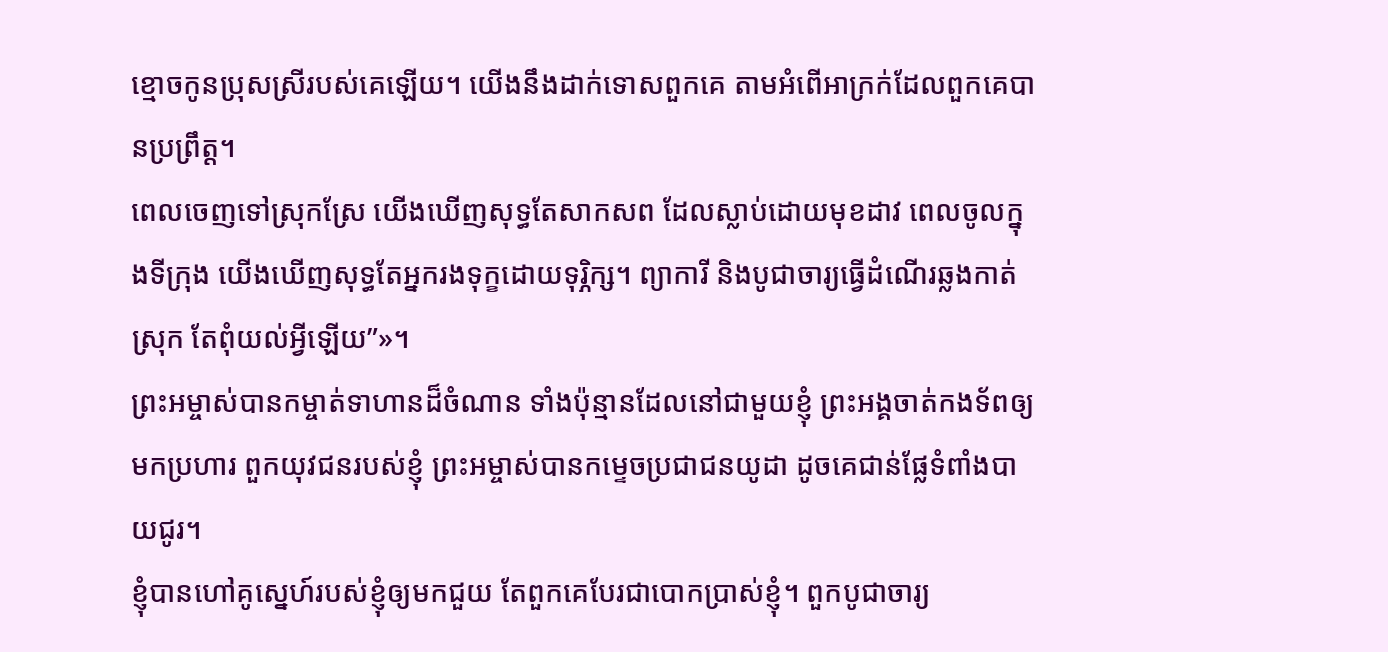ខ្មោចកូនប្រុសស្រីរបស់គេឡើយ។ យើងនឹងដាក់ទោសពួកគេ តាមអំពើអាក្រក់ដែលពួកគេបានប្រព្រឹត្ត។
ពេលចេញទៅស្រុកស្រែ យើងឃើញសុទ្ធតែសាកសព ដែលស្លាប់ដោយមុខដាវ ពេលចូលក្នុងទីក្រុង យើងឃើញសុទ្ធតែអ្នករងទុក្ខដោយទុរ្ភិក្ស។ ព្យាការី និងបូជាចារ្យធ្វើដំណើរឆ្លងកាត់ស្រុក តែពុំយល់អ្វីឡើយ”»។
ព្រះអម្ចាស់បានកម្ចាត់ទាហានដ៏ចំណាន ទាំងប៉ុន្មានដែលនៅជាមួយខ្ញុំ ព្រះអង្គចាត់កងទ័ពឲ្យមកប្រហារ ពួកយុវជនរបស់ខ្ញុំ ព្រះអម្ចាស់បានកម្ទេចប្រជាជនយូដា ដូចគេជាន់ផ្លែទំពាំងបាយជូរ។
ខ្ញុំបានហៅគូស្នេហ៍របស់ខ្ញុំឲ្យមកជួយ តែពួកគេបែរជាបោកប្រាស់ខ្ញុំ។ ពួកបូជាចារ្យ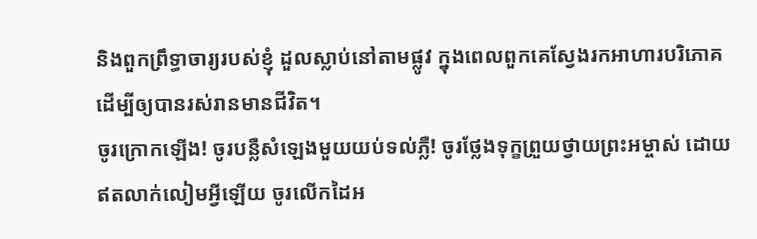និងពួកព្រឹទ្ធាចារ្យរបស់ខ្ញុំ ដួលស្លាប់នៅតាមផ្លូវ ក្នុងពេលពួកគេស្វែងរកអាហារបរិភោគ ដើម្បីឲ្យបានរស់រានមានជីវិត។
ចូរក្រោកឡើង! ចូរបន្លឺសំឡេងមួយយប់ទល់ភ្លឺ! ចូរថ្លែងទុក្ខព្រួយថ្វាយព្រះអម្ចាស់ ដោយឥតលាក់លៀមអ្វីឡើយ ចូរលើកដៃអ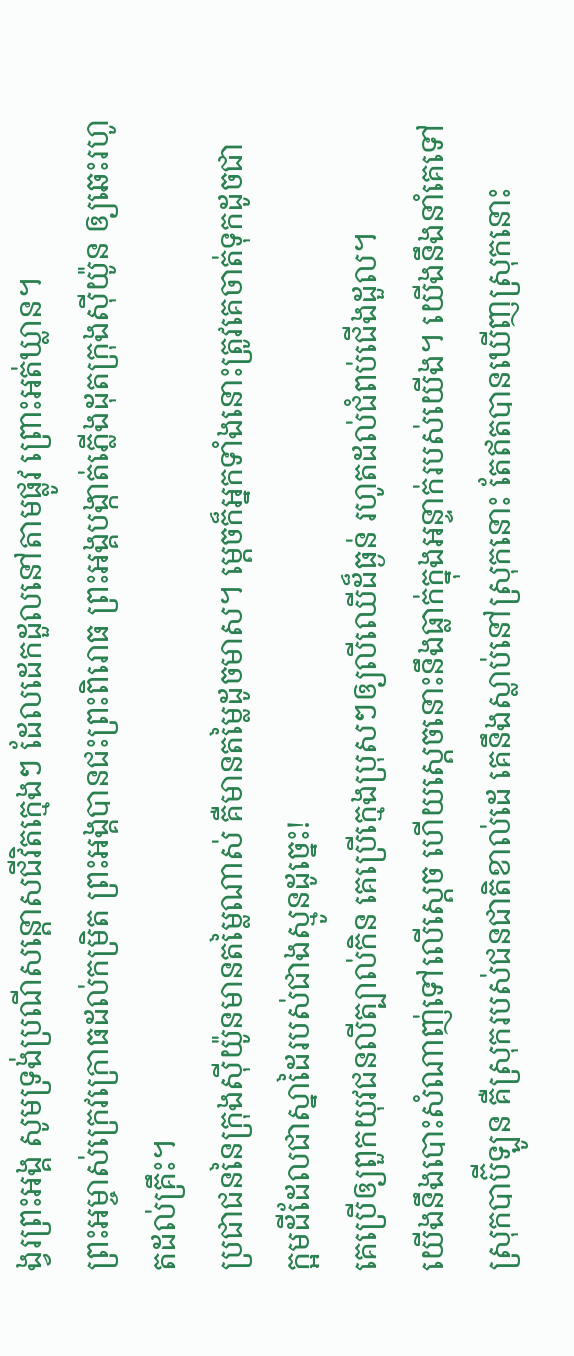ង្វរព្រះអង្គ សូមទ្រង់ប្រណីសន្ដោសជីវិតក្មេងៗ ដែលដេកដួលនៅតាមផ្លូវ ព្រោះអត់ឃ្លាន។
ព្រះអម្ចាស់ក្រេវក្រោធដល់កម្រិត ព្រះអង្គបានជះព្រះពិរោធ ព្រះអង្គបង្កាត់ភ្លើងដុតក្រុងស៊ីយ៉ូន ឲ្យឆេះរហូតដល់គ្រឹះ។
ប្រជាជននៃក្រុងស៊ីយ៉ូនមានតម្លៃណាស់ គឺមានតម្លៃដូចមាស។ ម្ដេចក៏អ្នកទាំងនោះត្រូវគេចាត់ទុកដូចជា ក្អមដីដែលជាស្នាដៃរបស់ជាងស្មូនដូច្នេះ!
គេប្រើឲ្យពួកយុវជនលីត្បាល់កិន គេប្រើក្មេងប្រុសៗឲ្យលីឈើដ៏ធ្ងន់ រហូតដល់ជំពប់ជើងដួល។
យើងនឹងបោះសំណាញ់ទៅលើស្ដេច ហើយស្ដេចនោះនឹងធ្លាក់ក្នុងអន្ទាក់របស់យើង។ យើងនឹងនាំគេទៅស្រុកបាប៊ីឡូន គឺស្រុករបស់ជនជាតិខាល់ដេ គេនឹងស្លាប់នៅស្រុកនោះ តែឥតបានឃើញស្រុកនោះ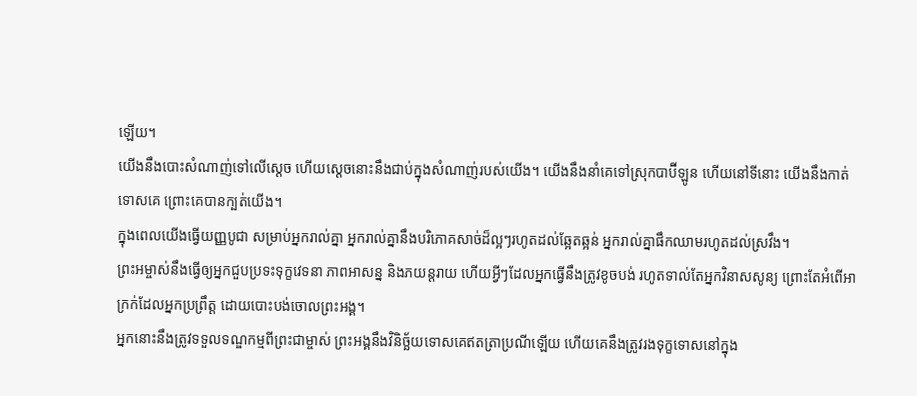ឡើយ។
យើងនឹងបោះសំណាញ់ទៅលើស្ដេច ហើយស្ដេចនោះនឹងជាប់ក្នុងសំណាញ់របស់យើង។ យើងនឹងនាំគេទៅស្រុកបាប៊ីឡូន ហើយនៅទីនោះ យើងនឹងកាត់ទោសគេ ព្រោះគេបានក្បត់យើង។
ក្នុងពេលយើងធ្វើយញ្ញបូជា សម្រាប់អ្នករាល់គ្នា អ្នករាល់គ្នានឹងបរិភោគសាច់ដ៏ល្អៗរហូតដល់ឆ្អែតឆ្អន់ អ្នករាល់គ្នាផឹកឈាមរហូតដល់ស្រវឹង។
ព្រះអម្ចាស់នឹងធ្វើឲ្យអ្នកជួបប្រទះទុក្ខវេទនា ភាពអាសន្ន និងភយន្តរាយ ហើយអ្វីៗដែលអ្នកធ្វើនឹងត្រូវខូចបង់ រហូតទាល់តែអ្នកវិនាសសូន្យ ព្រោះតែអំពើអាក្រក់ដែលអ្នកប្រព្រឹត្ត ដោយបោះបង់ចោលព្រះអង្គ។
អ្នកនោះនឹងត្រូវទទួលទណ្ឌកម្មពីព្រះជាម្ចាស់ ព្រះអង្គនឹងវិនិច្ឆ័យទោសគេឥតត្រាប្រណីឡើយ ហើយគេនឹងត្រូវរងទុក្ខទោសនៅក្នុង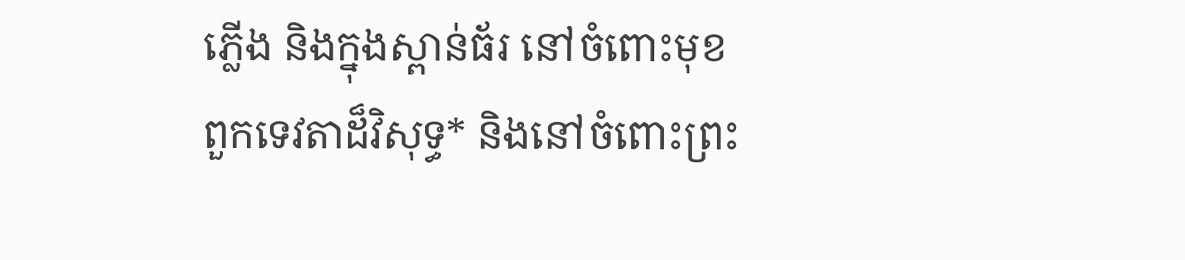ភ្លើង និងក្នុងស្ពាន់ធ័រ នៅចំពោះមុខពួកទេវតាដ៏វិសុទ្ធ* និងនៅចំពោះព្រះ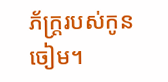ភ័ក្ត្ររបស់កូនចៀម។